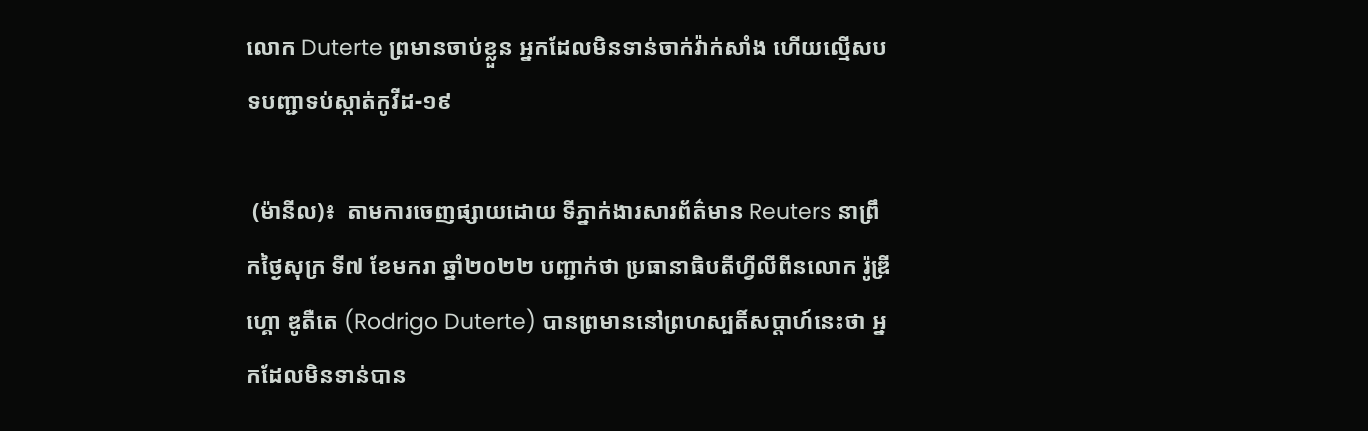លោក Duterte ព្រមានចាប់ខ្លួន អ្នកដែលមិនទាន់ចាក់វ៉ាក់សាំង ហើយល្មើសបទបញ្ជាទប់ស្កាត់កូវីដ-១៩

 (ម៉ានីល)៖  តាមការចេញផ្សាយដោយ ទីភ្នាក់ងារសារព័ត៌មាន Reuters នាព្រឹកថ្ងៃសុក្រ ទី៧ ខែមករា ឆ្នាំ២០២២ បញ្ជាក់ថា ប្រធានាធិបតីហ្វីលីពីនលោក រ៉ូឌ្រីហ្គោ ឌូតឺតេ (Rodrigo Duterte) បានព្រមាននៅព្រហស្បតិ៍សប្តាហ៍នេះថា អ្នកដែលមិនទាន់បាន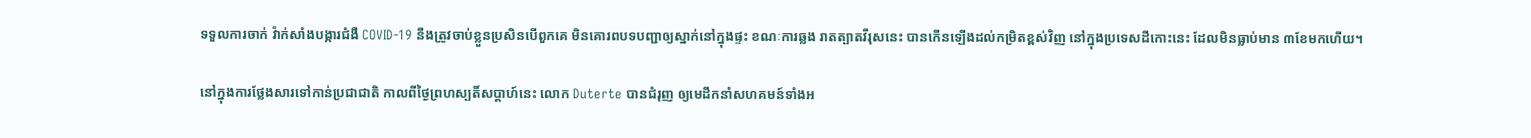ទទួលការចាក់ វ៉ាក់សាំងបង្ការជំងឺ COVID-19 នឹងត្រូវចាប់ខ្លួនប្រសិនបើពួកគេ មិនគោរពបទបញ្ជាឲ្យស្នាក់នៅក្នុងផ្ទះ ខណៈការឆ្លង រាតត្បាតវីរុសនេះ បានកើនឡើងដល់កម្រិតខ្ពស់វិញ នៅក្នុងប្រទេសដីកោះនេះ ដែលមិនធ្លាប់មាន ៣ខែមកហើយ។

នៅក្នុងការថ្លែងសារទៅកាន់ប្រជាជាតិ កាលពីថ្ងៃព្រហស្បតិ៍សប្តាហ៍នេះ លោក Duterte បានជំរុញ ឲ្យមេដឹកនាំសហគមន៍ទាំងអ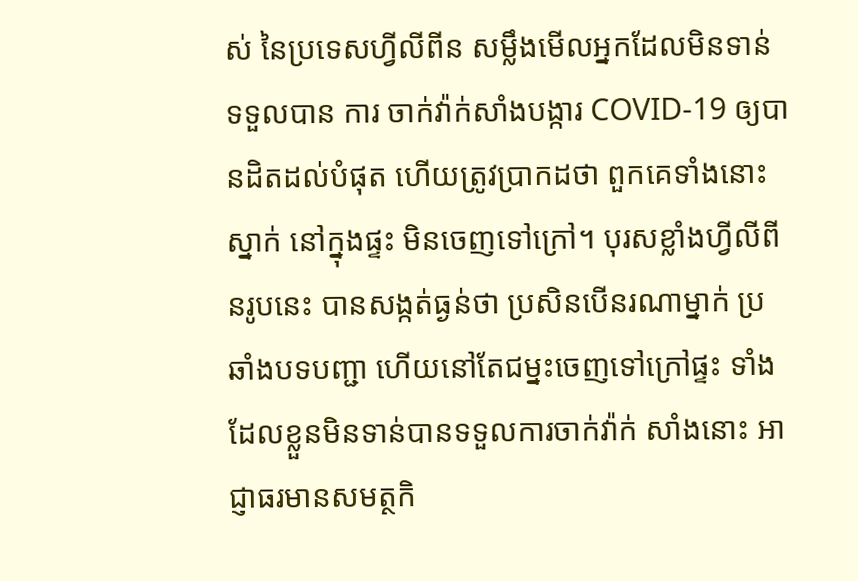ស់ នៃប្រទេសហ្វីលីពីន សម្លឹងមើលអ្នកដែលមិនទាន់ទទួលបាន ការ ចាក់វ៉ាក់សាំងបង្ការ COVID-19 ឲ្យបានដិតដល់បំផុត ហើយត្រូវប្រាកដថា ពួកគេទាំងនោះស្នាក់ នៅក្នុងផ្ទះ មិនចេញទៅក្រៅ។ បុរសខ្លាំងហ្វីលីពីនរូបនេះ បានសង្កត់ធ្ងន់ថា ប្រសិនបើនរណាម្នាក់ ប្រឆាំងបទបញ្ជា ហើយនៅតែជម្នះចេញទៅក្រៅផ្ទះ ទាំងដែលខ្លួនមិនទាន់បានទទួលការចាក់វ៉ាក់ សាំងនោះ អាជ្ញាធរមានសមត្ថកិ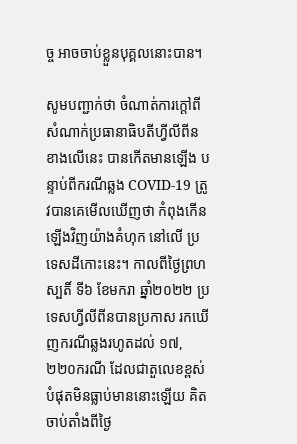ច្ច អាចចាប់ខ្លួនបុគ្គលនោះបាន។

សូមបញ្ជាក់ថា ចំណាត់ការក្តៅពីសំណាក់ប្រធានាធិបតីហ្វីលីពីនខាងលើនេះ បានកើតមានឡើង បន្ទាប់ពីករណីឆ្លង COVID-19 ត្រូវបានគេមើលឃើញថា កំពុងកើនឡើងវិញយ៉ាងគំហុក នៅលើ ប្រទេសដីកោះនេះ។ កាលពីថ្ងៃព្រហស្បតិ៍ ទី៦ ខែមករា ឆ្នាំ២០២២ ប្រទេសហ្វីលីពីនបានប្រកាស រកឃើញករណីឆ្លងរហូតដល់ ១៧,២២០ករណី ដែលជាតួលេខខ្ពស់បំផុតមិនធ្លាប់មាននោះឡើយ គិតចាប់តាំងពីថ្ងៃ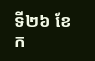ទី២៦ ខែក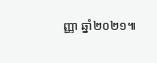ញ្ញា ឆ្នាំ២០២១៕